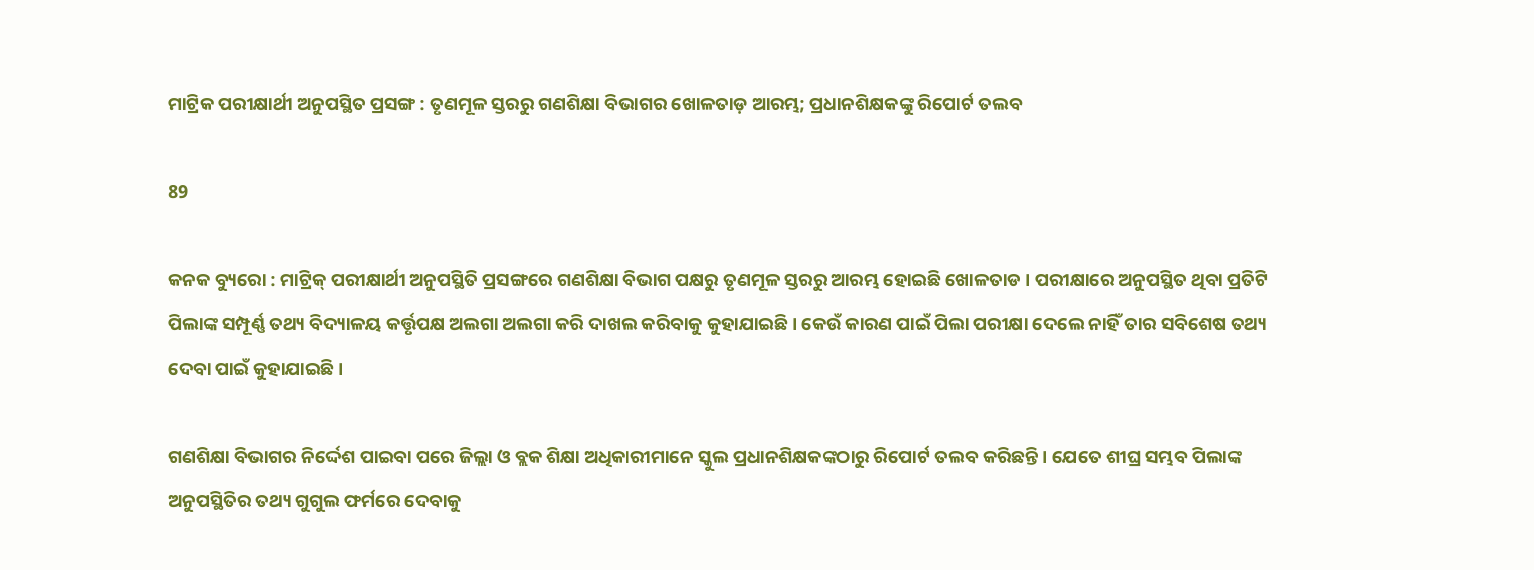ମାଟ୍ରିକ ପରୀକ୍ଷାର୍ଥୀ ଅନୁପସ୍ଥିତ ପ୍ରସଙ୍ଗ : ତୃଣମୂଳ ସ୍ତରରୁ ଗଣଶିକ୍ଷା ବିଭାଗର ଖୋଳତାଡ଼ ଆରମ୍ଭ; ପ୍ରଧାନଶିକ୍ଷକଙ୍କୁ ରିପୋର୍ଟ ତଲବ

89

କନକ ବ୍ୟୁରୋ : ମାଟ୍ରିକ୍ ପରୀକ୍ଷାର୍ଥୀ ଅନୁପସ୍ଥିତି ପ୍ରସଙ୍ଗରେ ଗଣଶିକ୍ଷା ବିଭାଗ ପକ୍ଷରୁ ତୃଣମୂଳ ସ୍ତରରୁ ଆରମ୍ଭ ହୋଇଛି ଖୋଳତାଡ । ପରୀକ୍ଷାରେ ଅନୁପସ୍ଥିତ ଥିବା ପ୍ରତିଟି ପିଲାଙ୍କ ସମ୍ପୂର୍ଣ୍ଣ ତଥ୍ୟ ବିଦ୍ୟାଳୟ କର୍ତ୍ତୃପକ୍ଷ ଅଲଗା ଅଲଗା କରି ଦାଖଲ କରିବାକୁ କୁହାଯାଇଛି । କେଉଁ କାରଣ ପାଇଁ ପିଲା ପରୀକ୍ଷା ଦେଲେ ନାହିଁ ତାର ସବିଶେଷ ତଥ୍ୟ ଦେବା ପାଇଁ କୁହାଯାଇଛି ।

ଗଣଶିକ୍ଷା ବିଭାଗର ନିର୍ଦ୍ଦେଶ ପାଇବା ପରେ ଜିଲ୍ଲା ଓ ବ୍ଲକ ଶିକ୍ଷା ଅଧିକାରୀମାନେ ସ୍କୁଲ ପ୍ରଧାନଶିକ୍ଷକଙ୍କଠାରୁ ରିପୋର୍ଟ ତଲବ କରିଛନ୍ତି । ଯେତେ ଶୀଘ୍ର ସମ୍ଭବ ପିଲାଙ୍କ ଅନୁପସ୍ଥିତିର ତଥ୍ୟ ଗୁଗୁଲ ଫର୍ମରେ ଦେବାକୁ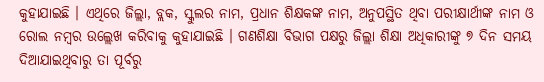କୁହାଯାଇଛି । ଏଥିରେ ଜିଲ୍ଲା, ବ୍ଲକ, ସ୍କୁଲର ନାମ, ପ୍ରଧାନ ଶିକ୍ଷକଙ୍କ ନାମ, ଅନୁପସ୍ଥିତ ଥିବା ପରୀକ୍ଷାର୍ଥୀଙ୍କ ନାମ ଓ ରୋଲ ନମ୍ବର ଉଲ୍ଲେଖ କରିବାକୁ କୁହାଯାଇଛି । ଗଣଶିକ୍ଷା ବିଭାଗ ପକ୍ଷରୁ ଜିଲ୍ଲା ଶିକ୍ଷା ଅଧିକାରୀଙ୍କୁ ୭ ଦିନ ସମୟ ଦିଆଯାଇଥିବାରୁ ତା ପୂର୍ବରୁ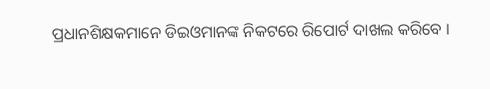ପ୍ରଧାନଶିକ୍ଷକମାନେ ଡିଇଓମାନଙ୍କ ନିକଟରେ ରିପୋର୍ଟ ଦାଖଲ କରିବେ ।